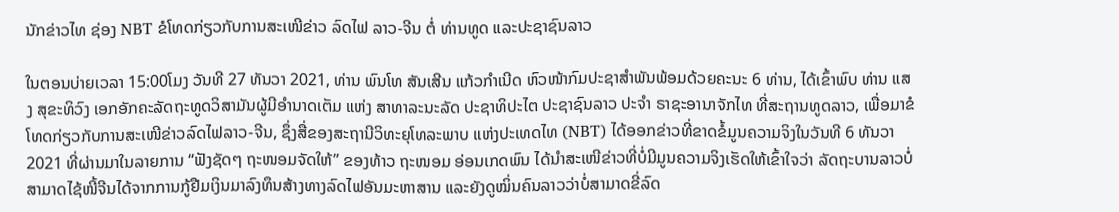ນັກຂ່າວໄທ ຊ່ອງ NBT ຂໍໂທດກ່ຽວກັບການສະເໜີຂ່າວ ລົດໄຟ ລາວ-ຈີນ ຕໍ່ ທ່ານທູດ ແລະປະຊາຊົນລາວ

ໃນຕອນບ່າຍເວລາ 15:00ໂມງ ວັນທີ 27 ທັນວາ 2021, ທ່ານ ພົນໂທ ສັນເສີນ ແກ້ວກໍາເນີດ ຫົວໜ້າກົມປະຊາສໍາພັນພ້ອມດ້ວຍຄະນະ 6 ທ່ານ, ໄດ້ເຂົ້າພົບ ທ່ານ ແສງ ສຸຂະທິວົງ ເອກອັກຄະລັດຖະທູດວິສາມັນຜູ້ມີອໍານາດເຕັມ ແຫ່ງ ສາທາລະນະລັດ ປະຊາທິປະໄຕ ປະຊາຊົນລາວ ປະຈໍາ ຣາຊະອານາຈັກໄທ ທີ່ສະຖານທູດລາວ, ເພື່ອມາຂໍໂທດກ່ຽວກັບການສະເໜີຂ່າວລົດໄຟລາວ-ຈີນ, ຊຶ່ງສື່ຂອງສະຖານີວິທະຍຸໂທລະພາບ ແຫ່ງປະເທດໄທ (NBT) ໄດ້ອອກຂ່າວທີ່ຂາດຂໍ້ມູນຄວາມຈິງໃນວັນທີ 6 ທັນວາ 2021 ທີ່ຜ່ານມາໃນລາຍການ “ຟັງຊັດໆ ຖະໜອມຈັດໃຫ້” ຂອງທ້າວ ຖະໜອມ ອ່ອນເກດພົນ ໄດ້ນໍາສະເໜີຂ່າວທີ່ບໍ່ມີມູນຄວາມຈິງເຮັດໃຫ້ເຂົ້າໃຈວ່າ ລັດຖະບານລາວບໍ່ສາມາດໄຊ້ໜີ້ຈີນໄດ້ຈາກການກູ້ຢືມເງິນມາລົງທຶນສ້າງທາງລົດໄຟອັນມະຫາສານ ແລະຍັງດູໝິ່ນຄົນລາວວ່າບໍ່ສາມາດຂີ່ລົດ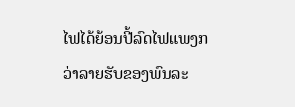ໄຟໄດ້ຍ້ອນປີ້ລົດໄຟແພງກວ່າລາຍຮັບຂອງພົນລະ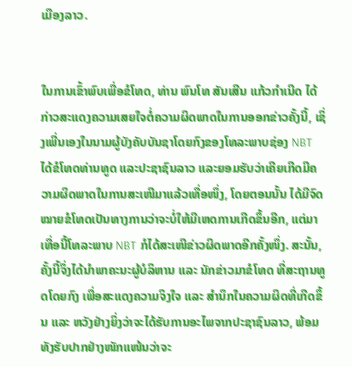ເມືອງລາວ.


ໃນການເຂົ້າພົບເພື່ອຂໍໂທດ, ທ່ານ ພົນໂທ ສັນເສີນ ແກ້ວກໍາເນີດ ໄດ້ກ່າວສະແດງຄວາມເສຍໃຈຕໍ່ຄວາມຜິດພາດໃນການອອກຂ່າວຄັ້ງນີ້, ເຊິ່ງເພີ່ນເອງໃນນາມຜູ້ບັງຄັບບັນຊາໂດຍກົງຂອງໂທລະພາບຊ່ອງ NBT ໄດ້ຂໍໂທດທ່ານທູດ ແລະປະຊາຊົນລາວ ແລະຍອມຮັບວ່າເຄີຍເກີດມີຄວາມຜິດພາດໃນການສະເໜີມາແລ້ວເທື່ອໜຶ່ງ, ໂດຍຕອນນັ້ນ ໄດ້ມີຈົດໝາຍຂໍໂທດເປັນທາງການວ່າຈະບໍ່ໃຫ້ມີເຫດການເກີດຂຶ້ນອີກ, ແຕ່ມາເທື່ອນີ້ໂທລະພາບ NBT ກໍໄດ້ສະເໜີຂ່າວຜິດພາດອີກຄັ້ງໜຶ່ງ. ສະນັ້ນ, ຄັ້ງນີ້ຈຶ່ງໄດ້ນໍາພາຄະນະຜູ້ບໍລິຫານ ແລະ ນັກຂ່າວມາຂໍໂທດ ທີ່ສະຖານທູດໂດຍກົງ ເພື່ອສະແດງຄວາມຈິງໃຈ ແລະ ສໍານຶກໃນຄວາມຜິດທີ່ເກີດຂຶ້ນ ແລະ ຫວັງຢ່າງຍິ່ງວ່າຈະໄດ້ຮັບການອະໄພຈາກປະຊາຊົນລາວ, ພ້ອມທັງຮັບປາກຢ່າງໜັກແໜ້ນວ່າຈະ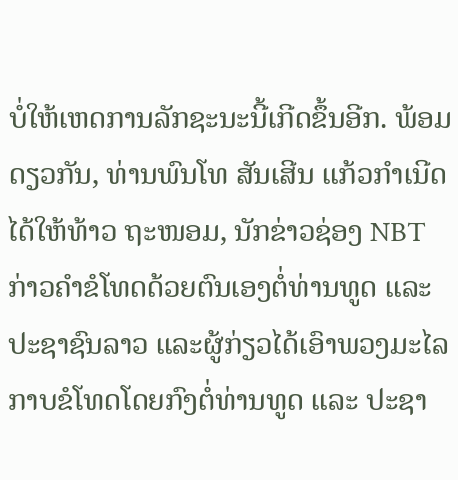ບໍ່ໃຫ້ເຫດການລັກຊະນະນີ້ເກີດຂຶ້ນອີກ. ພ້ອມດຽວກັນ, ທ່ານພົນໂທ ສັນເສີນ ແກ້ວກໍາເນີດໄດ້ໃຫ້ທ້າວ ຖະໜອມ, ນັກຂ່າວຊ່ອງ NBT ກ່າວຄໍາຂໍໂທດດ້ວຍຕົນເອງຕໍ່ທ່ານທູດ ແລະ ປະຊາຊົນລາວ ແລະຜູ້ກ່ຽວໄດ້ເອົາພວງມະໄລກາບຂໍໂທດໂດຍກົງຕໍ່ທ່ານທູດ ແລະ ປະຊາ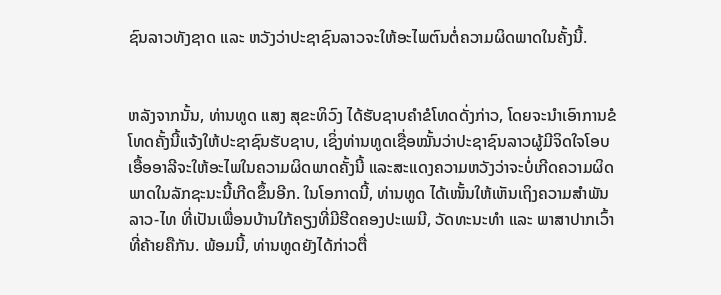ຊົນລາວທັງຊາດ ແລະ ຫວັງວ່າປະຊາຊົນລາວຈະໃຫ້ອະໄພຕົນຕໍ່ຄວາມຜິດພາດໃນຄັ້ງນີ້.


ຫລັງຈາກນັ້ນ, ທ່ານທູດ ແສງ ສຸຂະທິວົງ ໄດ້ຮັບຊາບຄໍາຂໍໂທດດັ່ງກ່າວ, ໂດຍຈະນໍາເອົາການຂໍໂທດຄັ້ງນີ້ແຈ້ງໃຫ້ປະຊາຊົນຮັບຊາບ, ເຊິ່ງທ່ານທູດເຊື່ອໝັ້ນວ່າປະຊາຊົນລາວຜູ້ມີຈິດໃຈໂອບເອື້ອອາລີຈະໃຫ້ອະໄພໃນຄວາມຜິດພາດຄັ້ງນີ້ ແລະສະແດງຄວາມຫວັງວ່າຈະບໍ່ເກີດຄວາມຜິດພາດໃນລັກຊະນະນີ້ເກີດຂຶ້ນອີກ. ໃນໂອກາດນີ້, ທ່ານທູດ ໄດ້ເໜັ້ນໃຫ້ເຫັນເຖິງຄວາມສໍາພັນ ລາວ-ໄທ ທີ່ເປັນເພື່ອນບ້ານໃກ້ຄຽງທີ່ມີຮີດຄອງປະເພນີ, ວັດທະນະທໍາ ແລະ ພາສາປາກເວົ້າ ທີ່ຄ້າຍຄືກັນ. ພ້ອມນີ້, ທ່ານທູດຍັງໄດ້ກ່າວຕື່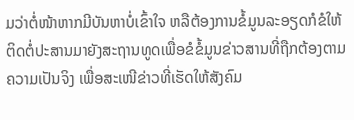ມວ່າຕໍ່ໜ້າຫາກມີບັນຫາບໍ່ເຂົ້າໃຈ ຫລືຕ້ອງການຂໍ້ມູນລະອຽດກໍຂໍໃຫ້ຕິດຕໍ່ປະສານມາຍັງສະຖານທູດເພື່ອຂໍຂໍ້ມູນຂ່າວສານທີ່ຖືກຕ້ອງຕາມຄວາມເປັນຈິງ ເພື່ອສະເໜີຂ່າວທີ່ເຮັດໃຫ້ສັງຄົມ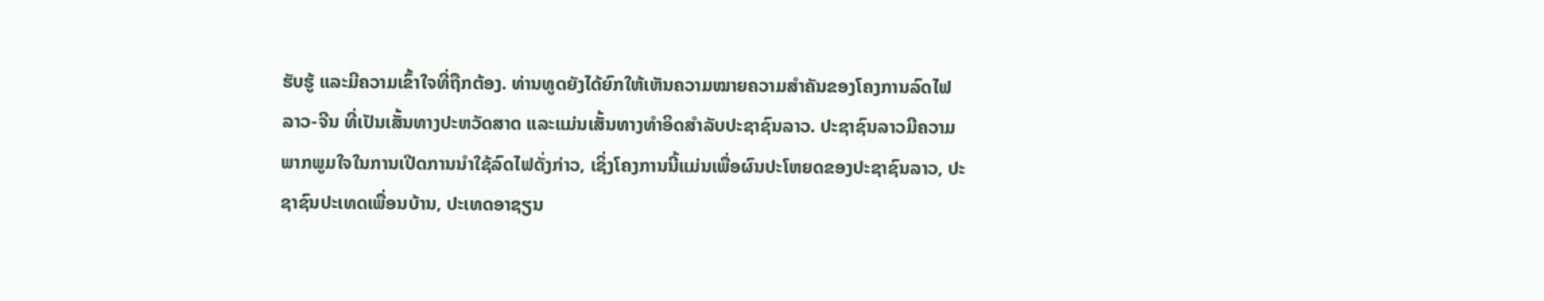ຮັບຮູ້ ແລະມີຄວາມເຂົ້າໃຈທີ່ຖືກຕ້ອງ. ທ່ານທູດຍັງໄດ້ຍົກໃຫ້ເຫັນຄວາມໝາຍຄວາມສໍາຄັນຂອງໂຄງການລົດໄຟລາວ-ຈີນ ທີ່ເປັນເສັ້ນທາງປະຫວັດສາດ ແລະແມ່ນເສັ້ນທາງທໍາອິດສໍາລັບປະຊາຊົນລາວ. ປະຊາຊົນລາວມີຄວາມພາກພູມໃຈໃນການເປີດການນໍາໃຊ້ລົດໄຟດັ່ງກ່າວ, ເຊິ່ງໂຄງການນີ້ແມ່ນເພື່ອຜົນປະໂຫຍດຂອງປະຊາຊົນລາວ, ປະຊາຊົນປະເທດເພື່ອນບ້ານ, ປະເທດອາຊຽນ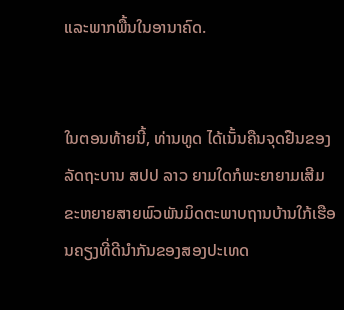ແລະພາກພື້ນໃນອານາຄົດ.


ໃນຕອນທ້າຍນີ້, ທ່ານທູດ ໄດ້ເນັ້ນຄືນຈຸດຢືນຂອງລັດຖະບານ ສປປ ລາວ ຍາມໃດກໍພະຍາຍາມເສີມຂະຫຍາຍສາຍພົວພັນມິດຕະພາບຖານບ້ານໃກ້ເຮືອນຄຽງທີ່ດີນໍາກັນຂອງສອງປະເທດ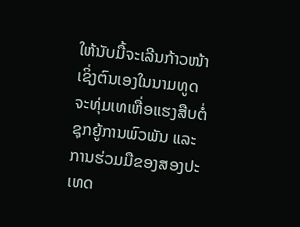ໃຫ້ນັບມື້ຈະເລີນກ້າວໜ້າເຊິ່ງຕົນເອງໃນນາມທູດຈະທຸ່ມເທເຫື່ອແຮງສືບຕໍ່ຊຸກຍູ້ການພົວພັນ ແລະການຮ່ວມມືຂອງສອງປະເທດ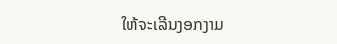ໃຫ້ຈະເລີນງອກງາມ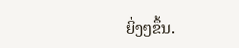ຍິ່ງໆຂຶ້ນ.